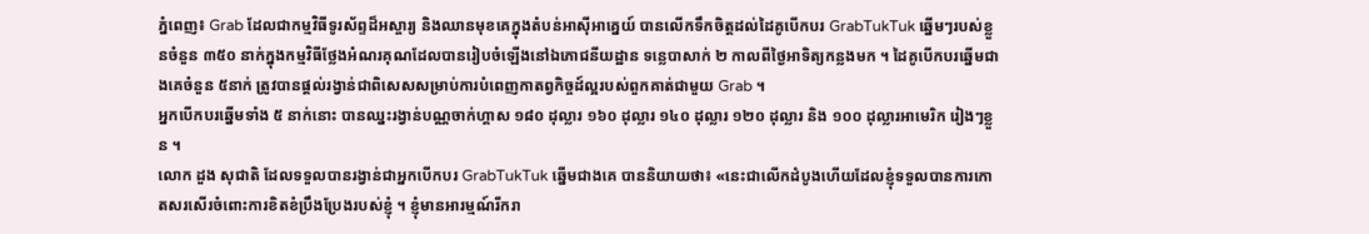ភ្នំពេញ៖ Grab ដែលជាកម្មវិធីទូរស័ព្ទដ៏អស្ចារ្យ និងឈានមុខគេក្នុងតំបន់អាស៊ីអាគ្នេយ៍ បានលើកទឹកចិត្តដល់ដៃគូបើកបរ GrabTukTuk ឆ្នើមៗរបស់ខ្លួនចំនួន ៣៥០ នាក់ក្នុងកម្មវិធីថ្លែងអំណរគុណដែលបានរៀបចំឡើងនៅឯភោជនីយដ្ឋាន ទន្លេបាសាក់ ២ កាលពីថ្ងៃអាទិត្យកន្លងមក ។ ដៃគូបើកបរឆ្នើមជាងគេចំនួន ៥នាក់ ត្រូវបានផ្តល់រង្វាន់ជាពិសេសសម្រាប់ការបំពេញកាតព្វកិច្ចដ៍ល្អរបស់ពួកគាត់ជាមួយ Grab ។
អ្នកបើកបរឆ្នើមទាំង ៥ នាក់នោះ បានឈ្នះរង្វាន់បណ្ណចាក់ហ្គាស ១៨០ ដុល្លារ ១៦០ ដុល្លារ ១៤០ ដុល្លារ ១២០ ដុល្លារ និង ១០០ ដុល្លារអាមេរិក រៀងៗខ្លួន ។
លោក ដួង សុជាតិ ដែលទទួលបានរង្វាន់ជាអ្នកបើកបរ GrabTukTuk ឆ្នើមជាងគេ បាននិយាយថា៖ «នេះជាលើកដំបូងហើយដែលខ្ញុំទទួលបានការកោតសរសើរចំពោះការខិតខំប្រឹងប្រែងរបស់ខ្ញុំ ។ ខ្ញុំមានអារម្មណ៍រីករា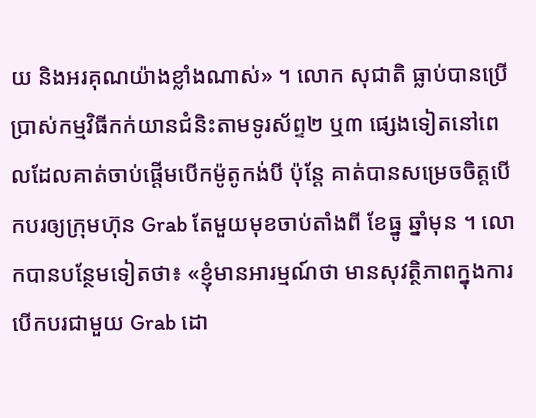យ និងអរគុណយ៉ាងខ្លាំងណាស់» ។ លោក សុជាតិ ធ្លាប់បានប្រើប្រាស់កម្មវិធីកក់យានជំនិះតាមទូរស័ព្ទ២ ឬ៣ ផ្សេងទៀតនៅពេលដែលគាត់ចាប់ផ្តើមបើកម៉ូតូកង់បី ប៉ុន្តែ គាត់បានសម្រេចចិត្តបើកបរឲ្យក្រុមហ៊ុន Grab តែមួយមុខចាប់តាំងពី ខែធ្នូ ឆ្នាំមុន ។ លោកបានបន្ថែមទៀតថា៖ «ខ្ញុំមានអារម្មណ៍ថា មានសុវត្ថិភាពក្នុងការបើកបរជាមួយ Grab ដោ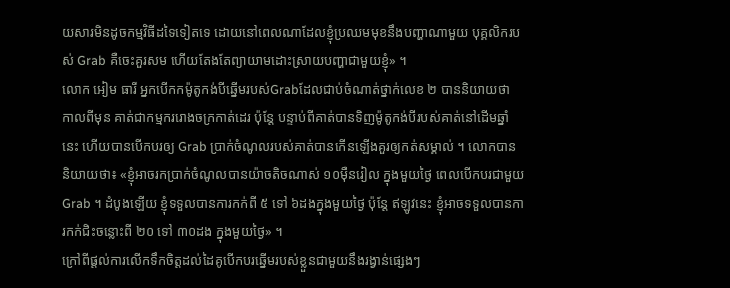យសារមិនដូចកម្មវិធីដទៃទៀតទេ ដោយនៅពេលណាដែលខ្ញុំប្រឈមមុខនឹងបញ្ហាណាមួយ បុគ្គលិករបស់ Grab គឺចេះគួរសម ហើយតែងតែព្យាយាមដោះស្រាយបញ្ហាជាមួយខ្ញុំ» ។
លោក អៀម ធារី អ្នកបើកកម៉ូតូកង់បីឆ្នើមរបស់Grabដែលជាប់ចំណាត់ថ្នាក់លេខ ២ បាននិយាយថា កាលពីមុន គាត់ជាកម្មកររោងចក្រកាត់ដេរ ប៉ុន្តែ បន្ទាប់ពីគាត់បានទិញម៉ូតូកង់បីរបស់គាត់នៅដើមឆ្នាំនេះ ហើយបានបើកបរឲ្យ Grab ប្រាក់ចំណូលរបស់គាត់បានកើនឡើងគួរឲ្យកត់សម្គាល់ ។ លោកបាននិយាយថា៖ «ខ្ញុំអាចរកប្រាក់ចំណូលបានយ៉ាចតិចណាស់ ១០ម៉ឺនរៀល ក្នុងមួយថ្ងៃ ពេលបើកបរជាមួយ Grab ។ ដំបូងឡើយ ខ្ញុំទទួលបានការកក់ពី ៥ ទៅ ៦ដងក្នុងមួយថ្ងៃ ប៉ុន្តែ ឥឡូវនេះ ខ្ញុំអាចទទួលបានការកក់ជិះចន្លោះពី ២០ ទៅ ៣០ដង ក្នុងមួយថ្ងៃ» ។
ក្រៅពីផ្តល់ការលើកទឹកចិត្តដល់ដៃគូបើកបរឆ្នើមរបស់ខ្លួនជាមួយនឹងរង្វាន់ផ្សេងៗ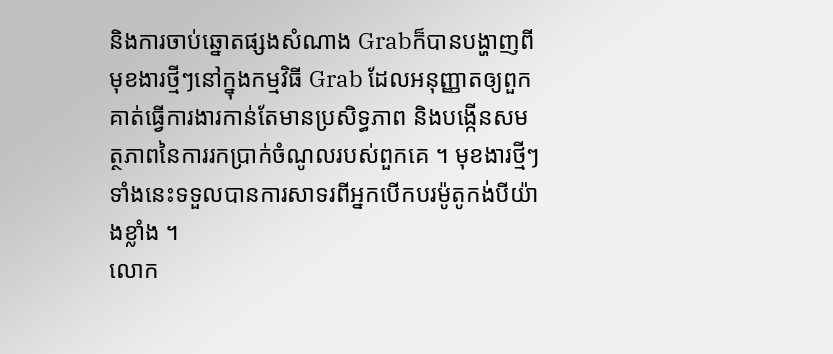និងការចាប់ឆ្នោតផ្សងសំណាង Grabក៏បានបង្ហាញពីមុខងារថ្មីៗនៅក្នុងកម្មវិធី Grab ដែលអនុញ្ញាតឲ្យពួកគាត់ធ្វើការងារកាន់តែមានប្រសិទ្ធភាព និងបង្កើនសមត្ថភាពនៃការរកប្រាក់ចំណូលរបស់ពួកគេ ។ មុខងារថ្មីៗទាំងនេះទទួលបានការសាទរពីអ្នកបើកបរម៉ូតូកង់បីយ៉ាងខ្លាំង ។
លោក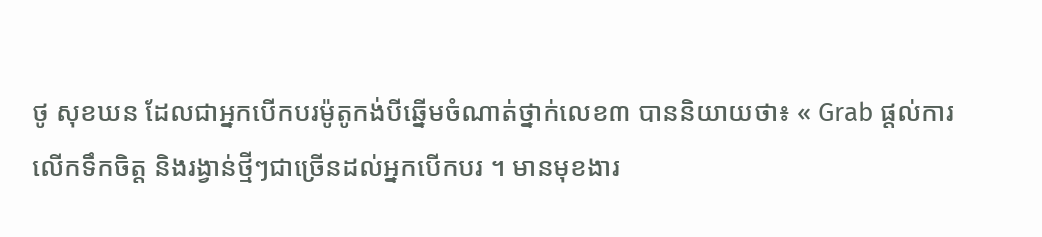ថូ សុខឃន ដែលជាអ្នកបើកបរម៉ូតូកង់បីឆ្នើមចំណាត់ថ្នាក់លេខ៣ បាននិយាយថា៖ « Grab ផ្តល់ការលើកទឹកចិត្ត និងរង្វាន់ថ្មីៗជាច្រើនដល់អ្នកបើកបរ ។ មានមុខងារ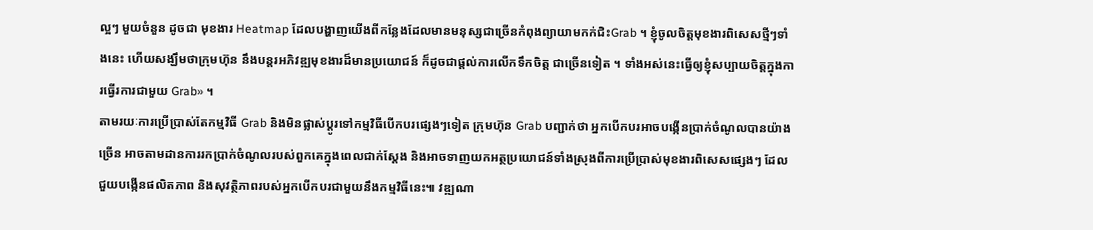ល្អៗ មួយចំនួន ដូចជា មុខងារ Heatmap ដែលបង្ហាញយើងពីកន្លែងដែលមានមនុស្សជាច្រើនកំពុងព្យាយាមកក់ជិះGrab ។ ខ្ញុំចូលចិត្តមុខងារពិសេសថ្មីៗទាំងនេះ ហើយសង្ឃឹមថាក្រុមហ៊ុន នឹងបន្តរអភិវឌ្ឍមុខងារដ៏មានប្រយោជន៍ ក៏ដូចជាផ្តល់ការលើកទឹកចិត្ត ជាច្រើនទៀត ។ ទាំងអស់នេះធ្វើឲ្យខ្ញុំសប្បាយចិត្តក្នុងការធ្វើរការជាមួយ Grab» ។
តាមរយៈការប្រើប្រាស់តែកម្មវិធី Grab និងមិនផ្លាស់ប្តូរទៅកម្មវិធីបើកបរផ្សេងៗទៀត ក្រុមហ៊ុន Grab បញ្ជាក់ថា អ្នកបើកបរអាចបង្កើនប្រាក់ចំណូលបានយ៉ាងច្រើន អាចតាមដានការរកប្រាក់ចំណូលរបស់ពួកគេក្នុងពេលជាក់ស្តែង និងអាចទាញយកអត្ថប្រយោជន៍ទាំងស្រុងពីការប្រើប្រាស់មុខងារពិសេសផ្សេងៗ ដែលជួយបង្កើនផលិតភាព និងសុវត្ថិភាពរបស់អ្នកបើកបរជាមួយនឹងកម្មវិធីនេះ៕ វឌ្ឍណា